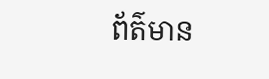ព័ត៌មាន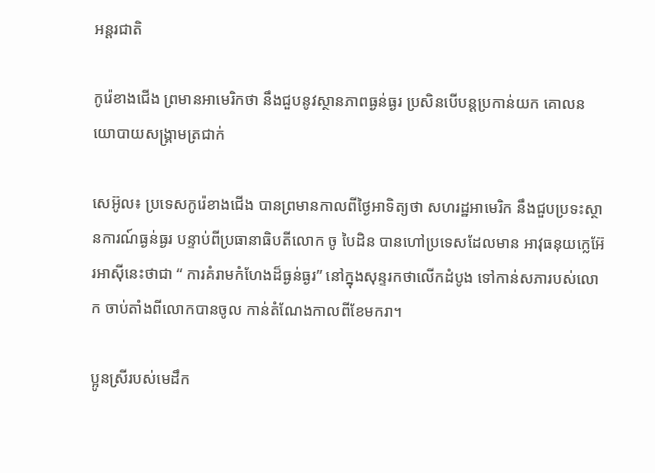អន្តរជាតិ

កូរ៉េខាងជើង ព្រមានអាមេរិកថា នឹងជួបនូវស្ថានភាពធ្ងន់ធ្ងរ ប្រសិនបើបន្ដប្រកាន់យក គោលនយោបាយសង្គ្រាមត្រជាក់

សេអ៊ូល៖ ប្រទេសកូរ៉េខាងជើង បានព្រមានកាលពីថ្ងៃអាទិត្យថា សហរដ្ឋអាមេរិក នឹងជួបប្រទះស្ថានការណ៍ធ្ងន់ធ្ងរ បន្ទាប់ពីប្រធានាធិបតីលោក ចូ បៃដិន បានហៅប្រទេសដែលមាន អាវុធនុយក្លេអ៊ែរអាស៊ីនេះថាជា “ ការគំរាមកំហែងដ៏ធ្ងន់ធ្ងរ” នៅក្នុងសុន្ទរកថាលើកដំបូង ទៅកាន់សភារបស់លោក ចាប់តាំងពីលោកបានចូល កាន់តំណែងកាលពីខែមករា។

ប្អូនស្រីរបស់មេដឹក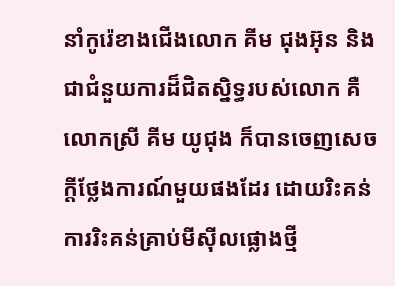នាំកូរ៉េខាងជើងលោក គីម ជុងអ៊ុន និងជាជំនួយការដ៏ជិតស្និទ្ធរបស់លោក គឺលោកស្រី គីម យូជុង ក៏បានចេញសេចក្តីថ្លែងការណ៍មួយផងដែរ ដោយរិះគន់ការរិះគន់គ្រាប់មីស៊ីលផ្លោងថ្មី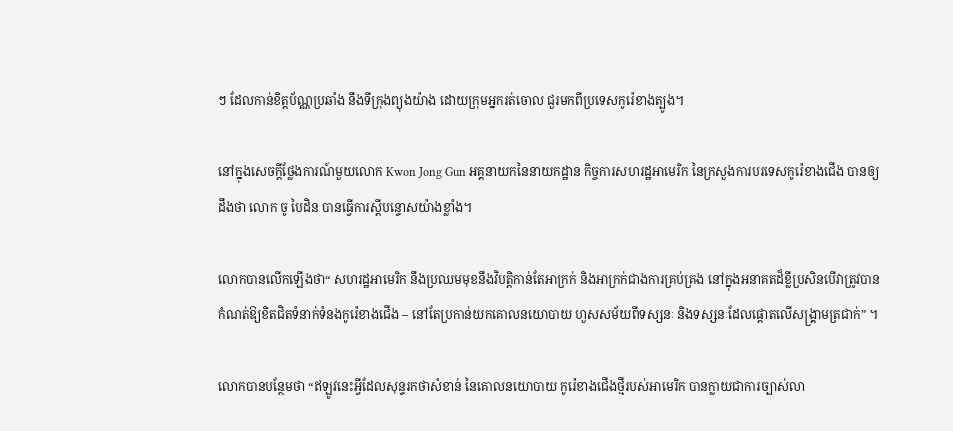ៗ ដែលកាន់ខិត្តប័ណ្ណប្រឆាំង នឹងទីក្រុងព្យុងយ៉ាង ដោយក្រុមអ្នករត់ចោល ជួរមកពីប្រទេសកូរ៉េខាងត្បូង។

នៅក្នុងសេចក្តីថ្លែងការណ៍មួយលោក Kwon Jong Gun អគ្គនាយកនៃនាយកដ្ឋាន កិច្ចការសហរដ្ឋអាមេរិក នៃក្រសួងការបរទេសកូរ៉េខាងជើង បានឲ្យដឹងថា លោក ចូ បៃដិន បានធ្វើការស្តីបន្ទោសយ៉ាងខ្លាំង។

លោកបានលើកឡើងថា“ សហរដ្ឋអាមេរិក នឹងប្រឈមមុខនឹងវិបត្តិកាន់តែអាក្រក់ និងអាក្រក់ជាងការគ្រប់គ្រង នៅក្នុងអនាគតដ៏ខ្លីប្រសិនបើវាត្រូវបាន កំណត់ឱ្យខិតជិតទំនាក់ទំនងកូរ៉េខាងជើង – នៅតែប្រកាន់យកគោលនយោបាយ ហួសសម័យពីទស្សនៈ និងទស្សនៈដែលផ្តោតលើសង្គ្រាមត្រជាក់” ។

លោកបានបន្ថែមថា “ឥឡូវនេះអ្វីដែលសុន្ទរកថាសំខាន់ នៃគោលនយោបាយ កូរ៉េខាងជើងថ្មីរបស់អាមេរិក បានក្លាយជាការច្បាស់លា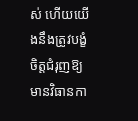ស់ ហើយយើងនឹងត្រូវបង្ខំចិត្តជំរុញឱ្យមានវិធានកា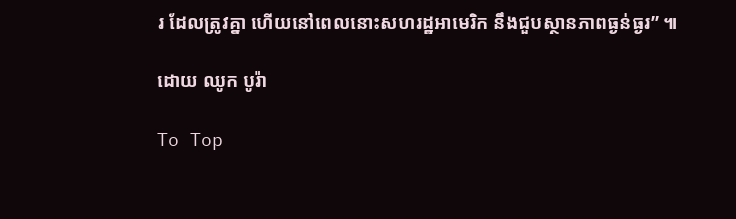រ ដែលត្រូវគ្នា ហើយនៅពេលនោះសហរដ្ឋអាមេរិក នឹងជួបស្ថានភាពធ្ងន់ធ្ងរ” ៕

ដោយ ឈូក បូរ៉ា

To Top